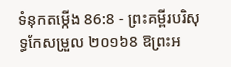ទំនុកតម្កើង 86:8 - ព្រះគម្ពីរបរិសុទ្ធកែសម្រួល ២០១៦8 ឱព្រះអ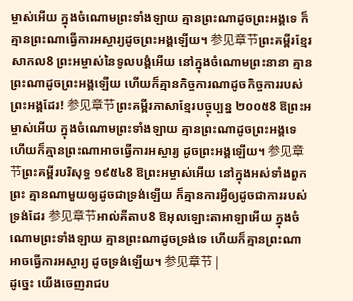ម្ចាស់អើយ ក្នុងចំណោមព្រះទាំងឡាយ គ្មានព្រះណាដូចព្រះអង្គទេ ក៏គ្មានព្រះណាធ្វើការអស្ចារ្យដូចព្រះអង្គឡើយ។ 参见章节ព្រះគម្ពីរខ្មែរសាកល8 ព្រះអម្ចាស់នៃទូលបង្គំអើយ នៅក្នុងចំណោមព្រះនានា គ្មានព្រះណាដូចព្រះអង្គឡើយ ហើយក៏គ្មានកិច្ចការណាដូចកិច្ចការរបស់ព្រះអង្គដែរ! 参见章节ព្រះគម្ពីរភាសាខ្មែរបច្ចុប្បន្ន ២០០៥8 ឱព្រះអម្ចាស់អើយ ក្នុងចំណោមព្រះទាំងឡាយ គ្មានព្រះណាដូចព្រះអង្គទេ ហើយក៏គ្មានព្រះណាអាចធ្វើការអស្ចារ្យ ដូចព្រះអង្គឡើយ។ 参见章节ព្រះគម្ពីរបរិសុទ្ធ ១៩៥៤8 ឱព្រះអម្ចាស់អើយ នៅក្នុងអស់ទាំងពួកព្រះ គ្មានណាមួយឲ្យដូចជាទ្រង់ឡើយ ក៏គ្មានការអ្វីឲ្យដូចជាការរបស់ទ្រង់ដែរ 参见章节អាល់គីតាប8 ឱអុលឡោះតាអាឡាអើយ ក្នុងចំណោមព្រះទាំងឡាយ គ្មានព្រះណាដូចទ្រង់ទេ ហើយក៏គ្មានព្រះណាអាចធ្វើការអស្ចារ្យ ដូចទ្រង់ឡើយ។ 参见章节 |
ដូច្នេះ យើងចេញរាជប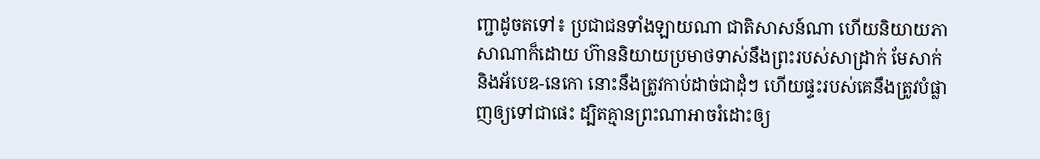ញ្ជាដូចតទៅ៖ ប្រជាជនទាំងឡាយណា ជាតិសាសន៍ណា ហើយនិយាយភាសាណាក៏ដោយ ហ៊ាននិយាយប្រមាថទាស់នឹងព្រះរបស់សាដ្រាក់ មែសាក់ និងអ័បេឌ-នេកោ នោះនឹងត្រូវកាប់ដាច់ជាដុំៗ ហើយផ្ទះរបស់គេនឹងត្រូវបំផ្លាញឲ្យទៅជាផេះ ដ្បិតគ្មានព្រះណាអាចរំដោះឲ្យ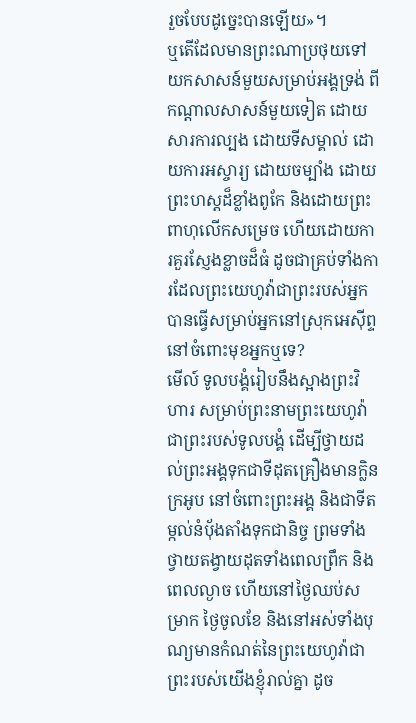រួចបែបដូច្នេះបានឡើយ»។
ឬតើដែលមានព្រះណាប្រថុយទៅយកសាសន៍មួយសម្រាប់អង្គទ្រង់ ពីកណ្ដាលសាសន៍មួយទៀត ដោយសារការល្បង ដោយទីសម្គាល់ ដោយការអស្ចារ្យ ដោយចម្បាំង ដោយព្រះហស្តដ៏ខ្លាំងពូកែ និងដោយព្រះពាហុលើកសម្រេច ហើយដោយការគួរស្ញែងខ្លាចដ៏ធំ ដូចជាគ្រប់ទាំងការដែលព្រះយេហូវ៉ាជាព្រះរបស់អ្នកបានធ្វើសម្រាប់អ្នកនៅស្រុកអេស៊ីព្ទ នៅចំពោះមុខអ្នកឬទេ?
មើល៍ ទូលបង្គំរៀបនឹងស្អាងព្រះវិហារ សម្រាប់ព្រះនាមព្រះយេហូវ៉ា ជាព្រះរបស់ទូលបង្គំ ដើម្បីថ្វាយដល់ព្រះអង្គទុកជាទីដុតគ្រឿងមានក្លិនក្រអូប នៅចំពោះព្រះអង្គ និងជាទីតម្កល់នំបុ័ងតាំងទុកជានិច្ច ព្រមទាំងថ្វាយតង្វាយដុតទាំងពេលព្រឹក និងពេលល្ងាច ហើយនៅថ្ងៃឈប់សម្រាក ថ្ងៃចូលខែ និងនៅអស់ទាំងបុណ្យមានកំណត់នៃព្រះយេហូវ៉ាជាព្រះរបស់យើងខ្ញុំរាល់គ្នា ដូច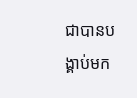ជាបានបង្គាប់មក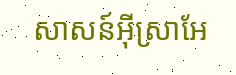សាសន៍អ៊ីស្រាអែ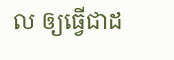ល ឲ្យធ្វើជាដ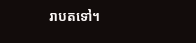រាបតទៅ។